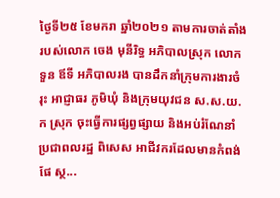ថ្ងៃទី២៥ ខែមករា ឆ្នាំ២០២១ តាមការចាត់តាំងរបស់លោក ចេង មុនីរិទ្ធ អភិបាលស្រុក លោក ទួន ឪទី អភិបាលរង បានដឹកនាំក្រុមការងារចំរុះ អាជ្ញាធរ ភូមិឃុំ និងក្រុមយុវជន ស.ស.យ.ក ស្រុក ចុះធ្វើការផ្សព្វផ្សាយ និងអប់រំណែនាំ ប្រជាពលរដ្ឋ ពិសេស អាជីវករដែលមានកំពង់ផែ ស្ថ...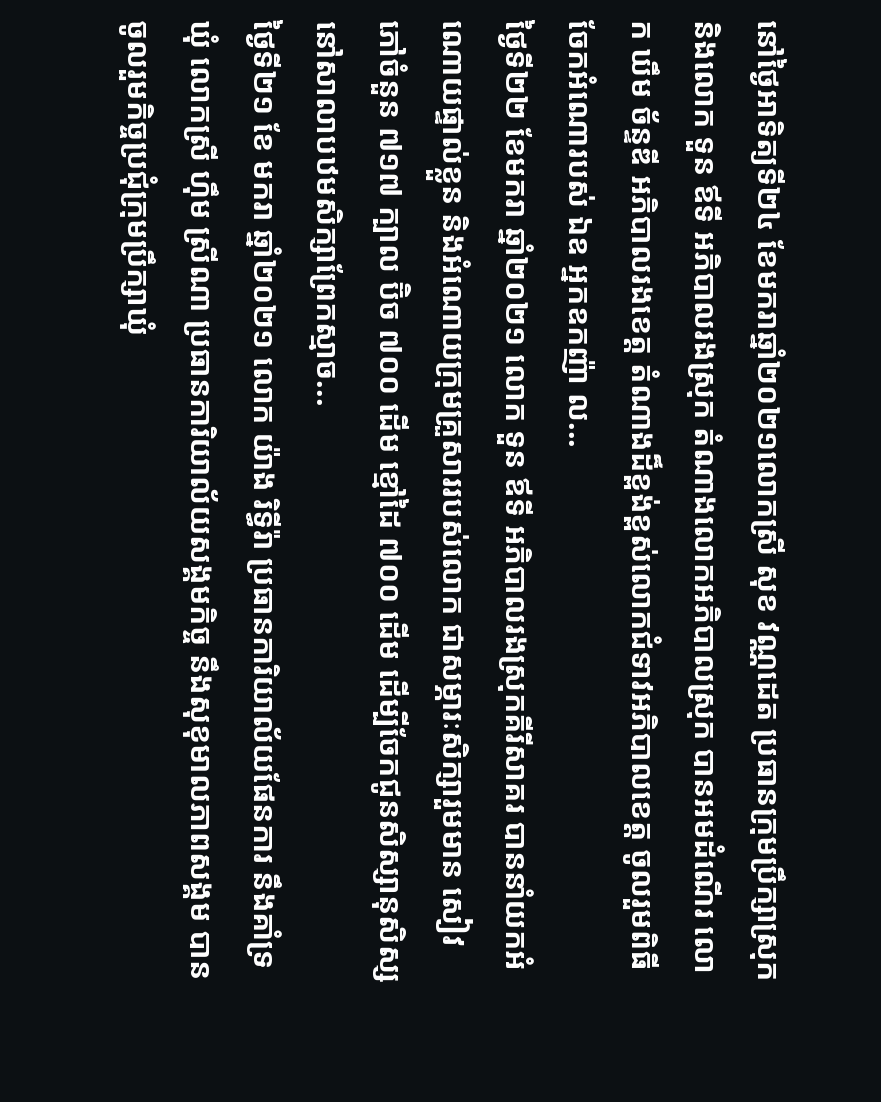នៅថ្ងៃអាទិត្យទី២៤ ខែមករាឆ្នាំ២០២១លោកស្រី សុខ វណ្ណដេត ប្រធានក្រុមប្រឹក្សាស្រុក និងលោក ទួន ឪទី អភិបាលរងស្រុក តំណាងលោកអភិបាលស្រុក បានអមដំណើរ លោក ឃឹម ច័ន្ទឌី អភិបាលរងខេត្ត តំណាងដ៏ខ្ពង់ខ្ពស់លោកជំទាវអភិបាលខេត្ត ចូលរួមពិធីចែកអំណោរបស់ ឯឧ អ្នកឧកញ៉ា ល...
ថ្ងៃទី២២ ខែមករា ឆ្នាំ២០២១ លោក ទួន ឪទី អភិបាលរងស្រុកគីរីសាគរ បាននាំយកអំណោយផ្ទាល់ខ្លួន និងអំណោយក្រុមគ្រួសាររបស់លោក ជាសម្ភារៈសិក្សារួមមាន សៀវភៅចំនួន ៧១៧ ក្បាល ប៊ិច ៧០០ ដើម ខ្មៅដៃ ៧០០ ដើម ដេីម្បីចែកជូនសិស្សានុសិស្ស នៅសាលាបឋមសិក្សាព្រែកស្មាច...
ថ្ងៃទី២១ ខែ មករា ឆ្នាំ២០២១ លោក យ៉ាង រិទ្ធីរ៉ា ប្រធានការិយាល័យផែនការ នឹងគាំទ្រឃុំ លោកស្រី ហ៊ឹម ស្រីណា ប្រធានការិយាល័យសង្គមកិច្ច នឹងសុខុមាលភាពសង្គម បានចូលរួមកិច្ចប្រជុំក្រុមប្រឹក្សាឃុំ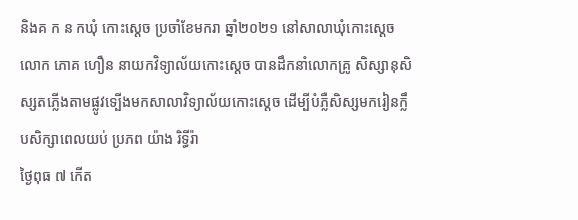និងគ ក ន កឃុំ កោះស្ដេច ប្រចាំខែមករា ឆ្នាំ២០២១ នៅសាលាឃុំកោះស្ដេច
លោក ភោគ ហឿន នាយកវិទ្យាល័យកោះស្ដេច បានដឹកនាំលោកគ្រូ សិស្សានុសិស្សតភ្លើងតាមផ្លូវទ្បើងមកសាលាវិទ្យាល័យកោះស្ដេច ដើម្បីបំភ្លឺសិស្សមករៀនក្លឹបសិក្សាពេលយប់ ប្រភព យ៉ាង រិទ្ធីរ៉ា
ថ្ងៃពុធ ៧ កើត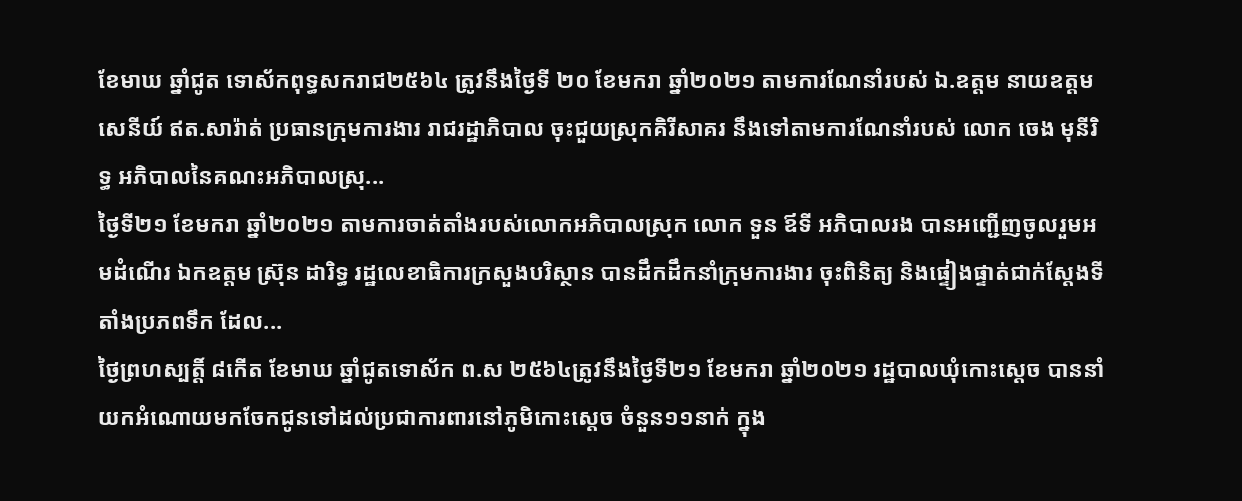ខែមាឃ ឆ្នាំជូត ទោស័កពុទ្ធសករាជ២៥៦៤ ត្រូវនឹងថ្ងៃទី ២០ ខែមករា ឆ្នាំ២០២១ តាមការណែនាំរបស់ ឯ.ឧត្តម នាយឧត្តម សេនីយ៍ ឥត.សារ៉ាត់ ប្រធានក្រុមការងារ រាជរដ្ឋាភិបាល ចុះជួយស្រុកគិរីសាគរ នឹងទៅតាមការណែនាំរបស់ លោក ចេង មុនីរិទ្ធ អភិបាលនៃគណះអភិបាលស្រុ...
ថ្ងៃទី២១ ខែមករា ឆ្នាំ២០២១ តាមការចាត់តាំងរបស់លោកអភិបាលស្រុក លោក ទួន ឪទី អភិបាលរង បានអញ្ជេីញចូលរួមអមដំណេីរ ឯកឧត្តម ស្រ៊ុន ដារិទ្ធ រដ្ឋលេខាធិការក្រសួងបរិស្ថាន បានដឹកដឹកនាំក្រុមការងារ ចុះពិនិត្យ និងផ្ទៀងផ្ទាត់ជាក់ស្តែងទីតាំងប្រភពទឹក ដែល...
ថ្ងៃព្រហស្បតិ៍្ត ៨កេីត ខែមាឃ ឆ្នាំជូតទោស័ក ព.ស ២៥៦៤ត្រូវនឹងថ្ងៃទី២១ ខែមករា ឆ្នាំ២០២១ រដ្ឋបាលឃុំកោះស្ដេច បាននាំយកអំណោយមកចែកជូនទៅដល់ប្រជាការពារនៅភូមិកោះស្ដេច ចំនួន១១នាក់ ក្នុង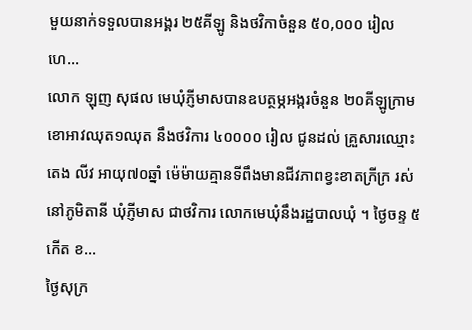មួយនាក់ទទួលបានអង្គរ ២៥គីឡូ និងថវិកាចំនួន ៥០,០០០ រៀល ហេ...
លោក ឡុញ សុផល មេឃុំភ្ញីមាសបានឧបត្ថម្ភអង្ករចំនួន ២០គីឡូក្រាម ខោអាវឈុត១ឈុត នឹងថវិការ ៤០០០០ រៀល ជូនដល់ គ្រួសារឈ្មោះ តេង លីវ អាយុ៧០ឆ្នាំ ម៉េម៉ាយគ្មានទីពឹងមានជីវភាពខ្វះខាតក្រីក្រ រស់នៅភូមិតានី ឃុំភ្ញីមាស ជាថវិការ លោកមេឃុំនឹងរដ្ឋបាលឃុំ ។ ថ្ងៃចន្ទ ៥ កើត ខ...
ថ្ងៃសុក្រ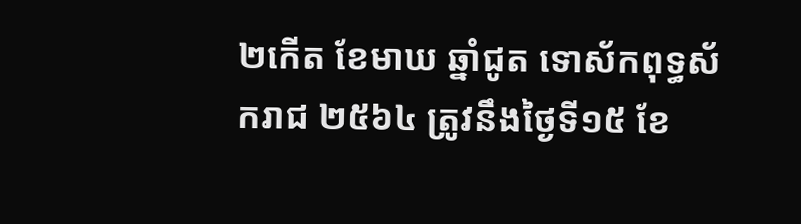២កើត ខែមាឃ ឆ្នាំជូត ទោស័កពុទ្ធស័ករាជ ២៥៦៤ ត្រូវនឹងថ្ងៃទី១៥ ខែ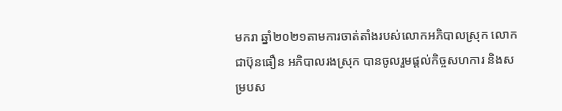មករា ឆ្នាំ២០២១តាមការចាត់តាំងរបស់លោកអភិបាលស្រុក លោក ជាប៊ុនធឿន អភិបាលរងស្រុក បានចូលរួមផ្ដល់កិច្ចសហការ និងសម្របស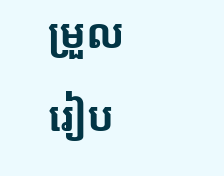ម្រួលរៀប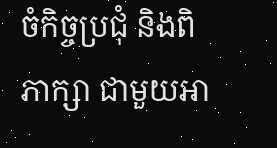ចំកិច្ចប្រជុំ និងពិភាក្សា ជាមួយអា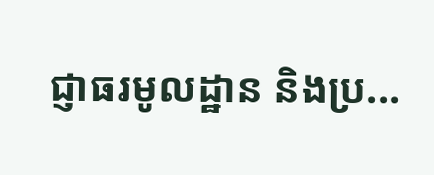ជ្ញាធរមូលដ្ឋាន និងប្រ...